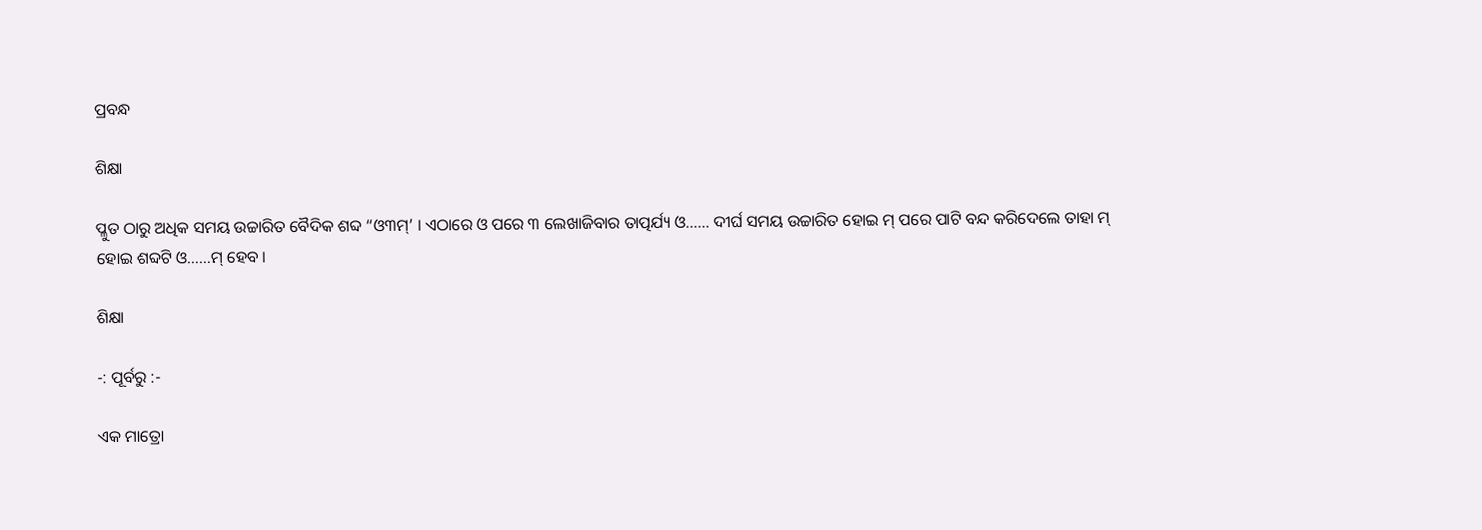ପ୍ରବନ୍ଧ

ଶିକ୍ଷା

ପ୍ଳୁତ ଠାରୁ ଅଧିକ ସମୟ ଉଚ୍ଚାରିତ ବୈଦିକ ଶବ୍ଦ “ଓ୩ମ୍’ । ଏଠାରେ ଓ ପରେ ୩ ଲେଖାଜିବାର ତାତ୍ପର୍ଯ୍ୟ ଓ…… ଦୀର୍ଘ ସମୟ ଉଚ୍ଚାରିତ ହୋଇ ମ୍ ପରେ ପାଟି ବନ୍ଦ କରିଦେଲେ ତାହା ମ୍ ହୋଇ ଶବ୍ଦଟି ଓ……ମ୍ ହେବ ।

ଶିକ୍ଷା

-: ପୂର୍ବରୁ :-

ଏକ ମାତ୍ରୋ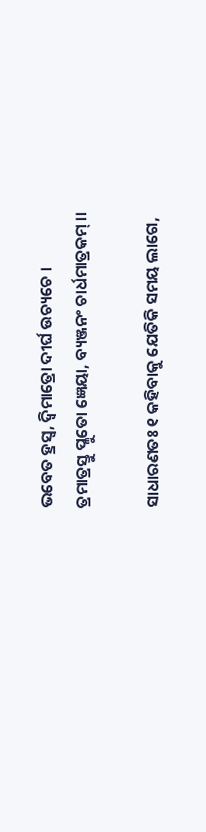ଭବେତ ହ୍ରସ୍ୱ, ଦ୍ୱିମାତ୍ରୋ ଦୀର୍ଘ ଉଚ୍ୟଚେ ।
ତ୍ରମାତ୍ରସ୍ତୁ ପ୍ଳୁତୋ ଜ୍ଞେୟା, ବ୍ୟଞ୍ଜନଂ ଚାର୍ଧମାତ୍ରକମ୍ ।।

ସାଧାରଣତଃ ୧ କହିବାକୁ ଯେତିକି ସମୟ ଲାଗେ,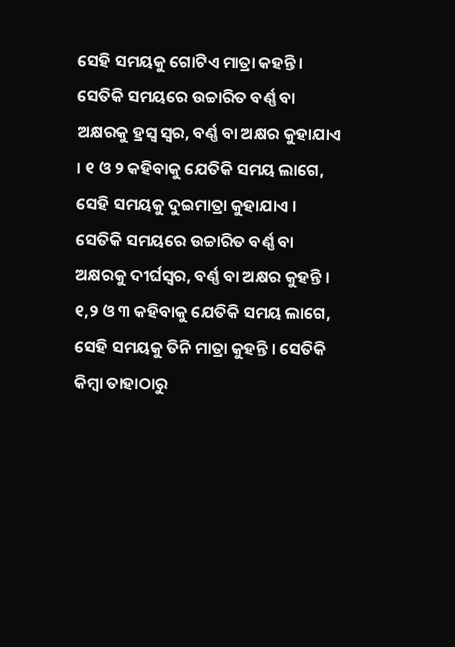ସେହି ସମୟକୁ ଗୋଟିଏ ମାତ୍ରା କହନ୍ତି । ସେତିକି ସମୟରେ ଉଚ୍ଚାରିତ ବର୍ଣ୍ଣ ବା ଅକ୍ଷରକୁ ହ୍ରସ୍ୱ ସ୍ୱର, ବର୍ଣ୍ଣ ବା ଅକ୍ଷର କୁହାଯାଏ । ୧ ଓ ୨ କହିବାକୁ ଯେତିକି ସମୟ ଲାଗେ, ସେହି ସମୟକୁ ଦୁଇମାତ୍ରା କୁହାଯାଏ । ସେତିକି ସମୟରେ ଉଚ୍ଚାରିତ ବର୍ଣ୍ଣ ବା ଅକ୍ଷରକୁ ଦୀର୍ଘସ୍ୱର, ବର୍ଣ୍ଣ ବା ଅକ୍ଷର କୁହନ୍ତି । ୧,୨ ଓ ୩ କହିବାକୁ ଯେତିକି ସମୟ ଲାଗେ, ସେହି ସମୟକୁ ତିନି ମାତ୍ରା କୁହନ୍ତି । ସେତିକି କିମ୍ବା ତାହାଠାରୁ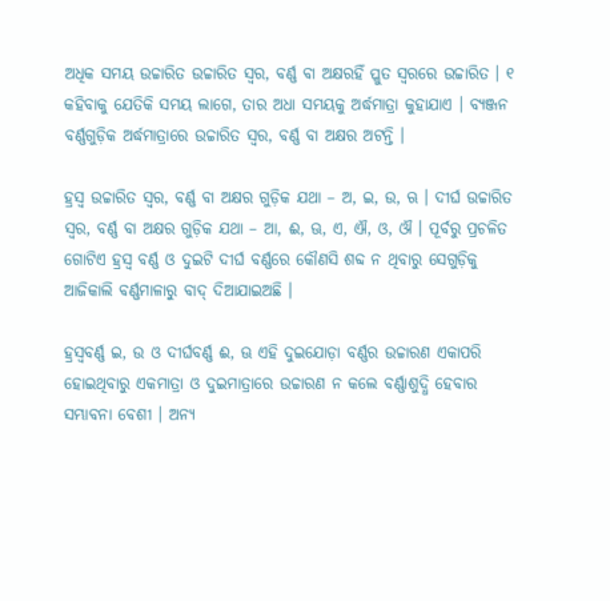ଅଧିକ ସମୟ ଉଚ୍ଚାରିତ ଉଚ୍ଚାରିତ ସ୍ୱର, ବର୍ଣ୍ଣ ବା ଅକ୍ଷରହିଁ ପ୍ଳୁତ ସ୍ୱରରେ ଉଚ୍ଚାରିତ । ୧ କହିବାକୁ ଯେତିକି ସମୟ ଲାଗେ, ତାର ଅଧା ସମୟକୁ ଅର୍ଦ୍ଧମାତ୍ରା କୁହାଯାଏ । ବ୍ୟଞ୍ଜନ ବର୍ଣ୍ଣଗୁଡ଼ିକ ଅର୍ଦ୍ଧମାତ୍ରାରେ ଉଚ୍ଚାରିତ ସ୍ୱର, ବର୍ଣ୍ଣ ବା ଅକ୍ଷର ଅଟନ୍ତି ।

ହ୍ରସ୍ୱ ଉଚ୍ଚାରିତ ସ୍ୱର, ବର୍ଣ୍ଣ ବା ଅକ୍ଷର ଗୁଡ଼ିକ ଯଥା – ଅ, ଇ, ଉ, ଋ । ଦୀର୍ଘ ଉଚ୍ଚାରିତ ସ୍ୱର, ବର୍ଣ୍ଣ ବା ଅକ୍ଷର ଗୁଡ଼ିକ ଯଥା – ଆ, ଈ, ଊ, ଏ, ଐ, ଓ, ଔ । ପୂର୍ବରୁ ପ୍ରଚଳିତ ଗୋଟିଏ ହ୍ରସ୍ୱ ବର୍ଣ୍ଣ ଓ ଦୁଇଟି ଦୀର୍ଘ ବର୍ଣ୍ଣରେ କୌଣସି ଶବ୍ଦ ନ ଥିବାରୁ ସେଗୁଡ଼ିକୁ ଆଜିକାଲି ବର୍ଣ୍ଣମାଳାରୁ ବାଦ୍ ଦିଆଯାଇଅଛି ।

ହ୍ରସ୍ୱବର୍ଣ୍ଣ ଇ, ଉ ଓ ଦୀର୍ଘବର୍ଣ୍ଣ ଈ, ଊ ଏହି ଦୁଇଯୋଡ଼ା ବର୍ଣ୍ଣର ଉଚ୍ଚାରଣ ଏକାପରି ହୋଇଥିବାରୁ ଏକମାତ୍ରା ଓ ଦୁଇମାତ୍ରାରେ ଉଚ୍ଚାରଣ ନ କଲେ ବର୍ଣ୍ଣାଶୁଦ୍ଧି ହେବାର ସମ୍ଭାବନା ବେଶୀ । ଅନ୍ୟ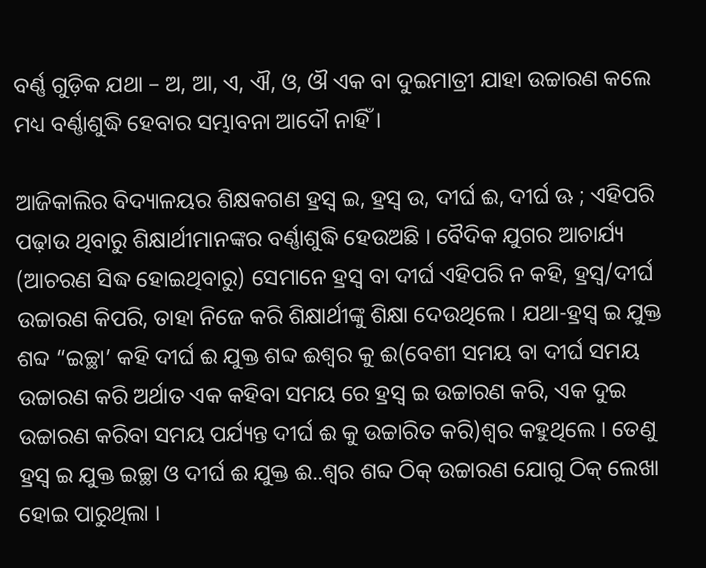ବର୍ଣ୍ଣ ଗୁଡ଼ିକ ଯଥା – ଅ, ଆ, ଏ, ଐ, ଓ, ଔ ଏକ ବା ଦୁଇମାତ୍ରୀ ଯାହା ଉଚ୍ଚାରଣ କଲେ ମଧ୍ୟ ବର୍ଣ୍ଣାଶୁଦ୍ଧି ହେବାର ସମ୍ଭାବନା ଆଦୌ ନାହିଁ ।

ଆଜିକାଲିର ବିଦ୍ୟାଳୟର ଶିକ୍ଷକଗଣ ହ୍ରସ୍ୱ ଇ, ହ୍ରସ୍ୱ ଉ, ଦୀର୍ଘ ଈ, ଦୀର୍ଘ ଊ ; ଏହିପରି ପଢ଼ାଉ ଥିବାରୁ ଶିକ୍ଷାର୍ଥୀମାନଙ୍କର ବର୍ଣ୍ଣାଶୁଦ୍ଧି ହେଉଅଛି । ବୈଦିକ ଯୁଗର ଆଚାର୍ଯ୍ୟ (ଆଚରଣ ସିଦ୍ଧ ହୋଇଥିବାରୁ) ସେମାନେ ହ୍ରସ୍ୱ ବା ଦୀର୍ଘ ଏହିପରି ନ କହି, ହ୍ରସ୍ୱ/ଦୀର୍ଘ ଉଚ୍ଚାରଣ କିପରି, ତାହା ନିଜେ କରି ଶିକ୍ଷାର୍ଥୀଙ୍କୁ ଶିକ୍ଷା ଦେଉଥିଲେ । ଯଥା-ହ୍ରସ୍ୱ ଇ ଯୁକ୍ତ ଶବ୍ଦ “ଇଚ୍ଛା’ କହି ଦୀର୍ଘ ଈ ଯୁକ୍ତ ଶବ୍ଦ ଈଶ୍ୱର କୁ ଈ(ବେଶୀ ସମୟ ବା ଦୀର୍ଘ ସମୟ ଉଚ୍ଚାରଣ କରି ଅର୍ଥାତ ଏକ କହିବା ସମୟ ରେ ହ୍ରସ୍ୱ ଇ ଉଚ୍ଚାରଣ କରି, ଏକ ଦୁଇ ଉଚ୍ଚାରଣ କରିବା ସମୟ ପର୍ଯ୍ୟନ୍ତ ଦୀର୍ଘ ଈ କୁ ଉଚ୍ଚାରିତ କରି)ଶ୍ୱର କହୁଥିଲେ । ତେଣୁ ହ୍ରସ୍ୱ ଇ ଯୁକ୍ତ ଇଚ୍ଛା ଓ ଦୀର୍ଘ ଈ ଯୁକ୍ତ ଈ..ଶ୍ୱର ଶବ୍ଦ ଠିକ୍ ଉଚ୍ଚାରଣ ଯୋଗୁ ଠିକ୍ ଲେଖା ହୋଇ ପାରୁଥିଲା ।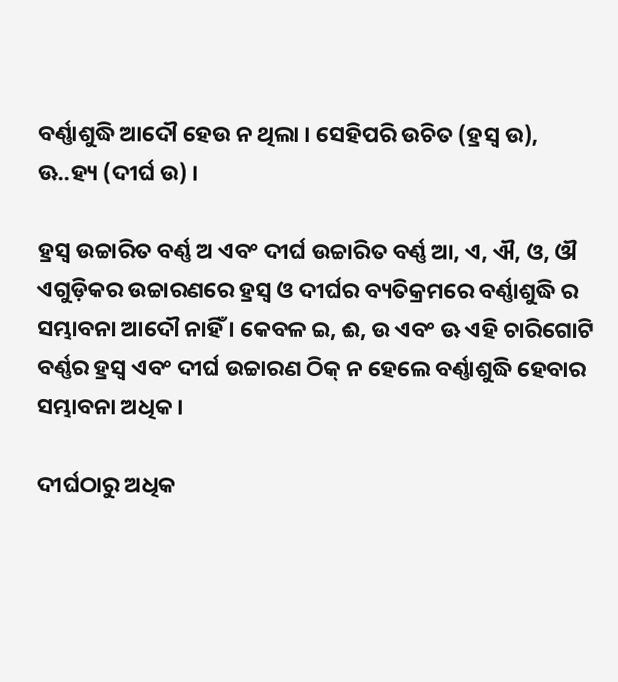ବର୍ଣ୍ଣାଶୁଦ୍ଧି ଆଦୌ ହେଉ ନ ଥିଲା । ସେହିପରି ଉଚିତ (ହ୍ରସ୍ୱ ଉ), ଊ..ହ୍ୟ (ଦୀର୍ଘ ଉ) ।

ହ୍ରସ୍ୱ ଉଚ୍ଚାରିତ ବର୍ଣ୍ଣ ଅ ଏବଂ ଦୀର୍ଘ ଉଚ୍ଚାରିତ ବର୍ଣ୍ଣ ଆ, ଏ, ଐ, ଓ, ଔ ଏଗୁଡ଼ିକର ଉଚ୍ଚାରଣରେ ହ୍ରସ୍ୱ ଓ ଦୀର୍ଘର ବ୍ୟତିକ୍ରମରେ ବର୍ଣ୍ଣାଶୁଦ୍ଧି ର ସମ୍ଭାବନା ଆଦୌ ନାହିଁ । କେବଳ ଇ, ଈ, ଉ ଏବଂ ଊ ଏହି ଚାରିଗୋଟି ବର୍ଣ୍ଣର ହ୍ରସ୍ୱ ଏବଂ ଦୀର୍ଘ ଉଚ୍ଚାରଣ ଠିକ୍ ନ ହେଲେ ବର୍ଣ୍ଣାଶୁଦ୍ଧି ହେବାର ସମ୍ଭାବନା ଅଧିକ ।

ଦୀର୍ଘଠାରୁ ଅଧିକ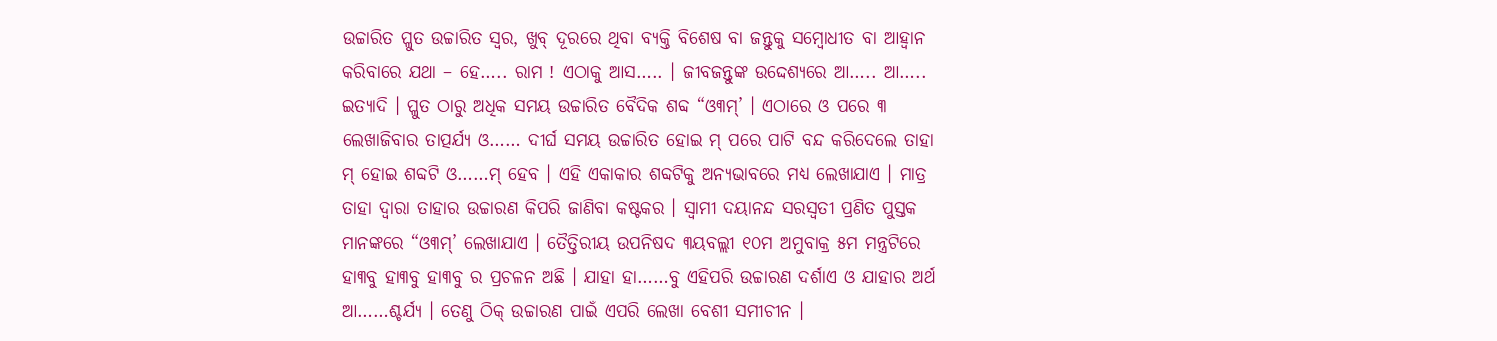ଉଚ୍ଚାରିତ ପ୍ଳୁତ ଉଚ୍ଚାରିତ ସ୍ୱର, ଖୁବ୍ ଦୂରରେ ଥିବା ବ୍ୟକ୍ତି ବିଶେଷ ବା ଜନ୍ତୁକୁ ସମ୍ୱୋଧୀତ ବା ଆହ୍ୱାନ କରିବାରେ ଯଥା – ହେ….. ରାମ ! ଏଠାକୁ ଆସ….. । ଜୀବଜନ୍ତୁଙ୍କ ଉଦ୍ଦେଶ୍ୟରେ ଆ….. ଆ….. ଇତ୍ୟାଦି । ପ୍ଳୁତ ଠାରୁ ଅଧିକ ସମୟ ଉଚ୍ଚାରିତ ବୈଦିକ ଶବ୍ଦ “ଓ୩ମ୍’ । ଏଠାରେ ଓ ପରେ ୩ ଲେଖାଜିବାର ତାତ୍ପର୍ଯ୍ୟ ଓ…… ଦୀର୍ଘ ସମୟ ଉଚ୍ଚାରିତ ହୋଇ ମ୍ ପରେ ପାଟି ବନ୍ଦ କରିଦେଲେ ତାହା ମ୍ ହୋଇ ଶବ୍ଦଟି ଓ……ମ୍ ହେବ । ଏହି ଏକାକାର ଶବ୍ଦଟିକୁ ଅନ୍ୟଭାବରେ ମଧ୍ୟ ଲେଖାଯାଏ । ମାତ୍ର ତାହା ଦ୍ୱାରା ତାହାର ଉଚ୍ଚାରଣ କିପରି ଜାଣିବା କଷ୍ଟକର । ସ୍ୱାମୀ ଦୟାନନ୍ଦ ସରସ୍ୱତୀ ପ୍ରଣିତ ପୁସ୍ତକ ମାନଙ୍କରେ “ଓ୩ମ୍’ ଲେଖାଯାଏ । ତୈତ୍ତିରୀୟ ଉପନିଷଦ ୩ୟବଲ୍ଲୀ ୧୦ମ ଅମୁବାକ୍ର ୫ମ ମନ୍ତ୍ରଟିରେ ହା୩ବୁ ହା୩ବୁ ହା୩ବୁ ର ପ୍ରଚଳନ ଅଛି । ଯାହା ହା……ବୁ ଏହିପରି ଉଚ୍ଚାରଣ ଦର୍ଶାଏ ଓ ଯାହାର ଅର୍ଥ ଆ……ଶ୍ଚର୍ଯ୍ୟ । ତେଣୁ ଠିକ୍ ଉଚ୍ଚାରଣ ପାଇଁ ଏପରି ଲେଖା ବେଶୀ ସମୀଚୀନ ।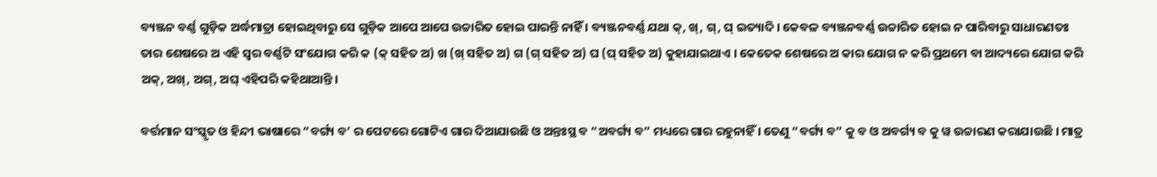ବ୍ୟଞ୍ଜନ ବର୍ଣ୍ଣ ଗୁଡ଼ିକ ଅର୍ଦ୍ଧମାତ୍ରା ହୋଇଥିବାରୁ ସେ ଗୁଡ଼ିକ ଆପେ ଆପେ ଉଚ୍ଚାରିତ ହୋଇ ପାରନ୍ତି ନାହିଁ । ବ୍ୟଞ୍ଜନବର୍ଣ୍ଣ ଯଥା କ୍, ଖ୍, ଗ୍, ଘ୍ ଇତ୍ୟାଦି । କେବଳ ବ୍ୟଞ୍ଜନବର୍ଣ୍ଣ ଉଚ୍ଚାରିତ ହୋଇ ନ ପାରିବାରୁ ସାଧାରଣତଃ ତାର ଶେଷରେ ଅ ଏହି ସ୍ୱର ବର୍ଣ୍ଣଟି ସଂଯୋଗ କରି କ (କ୍ ସହିତ ଅ) ଖ (ଖ୍ ସହିତ ଅ) ଗ (ଗ୍ ସହିତ ଅ) ଘ (ଘ୍ ସହିତ ଅ) କୁହାଯାଇଥାଏ । କେତେକ ଶେଷରେ ଅ କାର ଯୋଗ ନ କରି ପ୍ରଥମେ ବା ଆଦ୍ୟରେ ଯୋଗ କରି ଅକ୍, ଅଖ୍, ଅଗ୍, ଅଘ୍ ଏହିପରି କହିଥାଆନ୍ତି ।

ବର୍ତ୍ତମାନ ସଂସ୍କୃତ ଓ ହିନ୍ଦୀ ଭାଷାରେ “ବର୍ଗ୍ୟ ବ’ ର ପେଟରେ ଗୋଟିଏ ଗାର ଦିଆଯାଉଛି ଓ ଅନ୍ତଃସ୍ଥ ବ “ଅବର୍ଗ୍ୟ ବ” ମଧ୍ୟରେ ଗାର ରହୁନାହିଁ । ତେଣୁ “ବର୍ଗ୍ୟ ବ” କୁ ବ ଓ ଅବର୍ଗ୍ୟ ବ କୁ ୱ ଉଚ୍ଚାରଣ କରାଯାଉଛି । ମାତ୍ର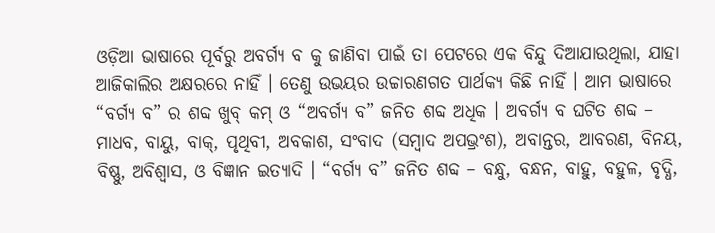ଓଡ଼ିଆ ଭାଷାରେ ପୂର୍ବରୁ ଅବର୍ଗ୍ୟ ବ କୁ ଜାଣିବା ପାଇଁ ତା ପେଟରେ ଏକ ବିନ୍ଦୁ ଦିଆଯାଉଥିଲା, ଯାହା ଆଜିକାଲିର ଅକ୍ଷରରେ ନାହିଁ । ତେଣୁ ଉଭୟର ଉଚ୍ଚାରଣଗତ ପାର୍ଥକ୍ୟ କିଛି ନାହିଁ । ଆମ ଭାଷାରେ “ବର୍ଗ୍ୟ ବ” ର ଶବ୍ଦ ଖୁବ୍ କମ୍ ଓ “ଅବର୍ଗ୍ୟ ବ” ଜନିତ ଶବ୍ଦ ଅଧିକ । ଅବର୍ଗ୍ୟ ବ ଘଟିତ ଶବ୍ଦ – ମାଧବ, ବାୟୁ, ବାକ୍, ପୃଥିବୀ, ଅବକାଶ, ସଂବାଦ (ସମ୍ୱାଦ ଅପଭ୍ରଂଶ), ଅବାନ୍ତର, ଆବରଣ, ବିନୟ, ବିଷ୍ଣୁ, ଅବିଶ୍ୱାସ, ଓ ବିଜ୍ଞାନ ଇତ୍ୟାଦି । “ବର୍ଗ୍ୟ ବ” ଜନିତ ଶବ୍ଦ – ବନ୍ଧୁ, ବନ୍ଧନ, ବାହୁ, ବହୁଳ, ବୃଦ୍ଧି,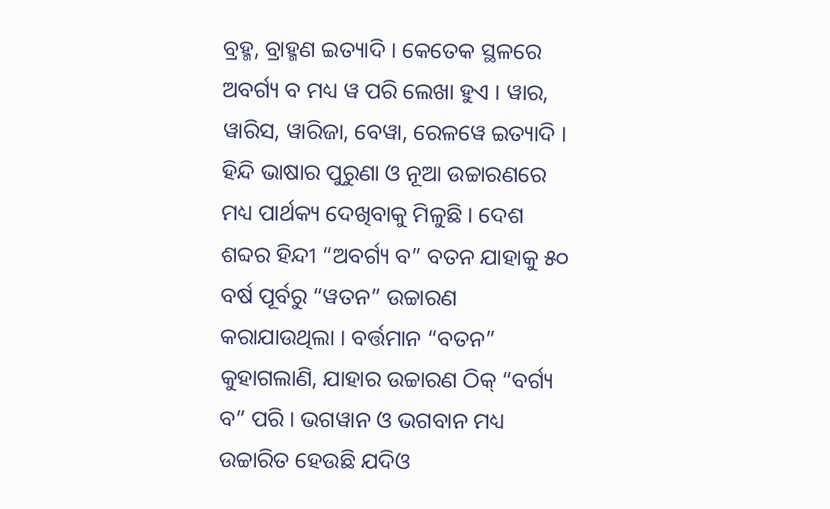ବ୍ରହ୍ମ, ବ୍ରାହ୍ମଣ ଇତ୍ୟାଦି । କେତେକ ସ୍ଥଳରେ ଅବର୍ଗ୍ୟ ବ ମଧ୍ୟ ୱ ପରି ଲେଖା ହୁଏ । ୱାର, ୱାରିସ, ୱାରିଜା, ବେୱା, ରେଳୱେ ଇତ୍ୟାଦି । ହିନ୍ଦି ଭାଷାର ପୁରୁଣା ଓ ନୂଆ ଉଚ୍ଚାରଣରେ ମଧ୍ୟ ପାର୍ଥକ୍ୟ ଦେଖିବାକୁ ମିଳୁଛି । ଦେଶ ଶବ୍ଦର ହିନ୍ଦୀ “ଅବର୍ଗ୍ୟ ବ” ବତନ ଯାହାକୁ ୫୦ ବର୍ଷ ପୂର୍ବରୁ “ୱତନ” ଉଚ୍ଚାରଣ କରାଯାଉଥିଲା । ବର୍ତ୍ତମାନ “ବତନ” କୁହାଗଲାଣି, ଯାହାର ଉଚ୍ଚାରଣ ଠିକ୍ “ବର୍ଗ୍ୟ ବ” ପରି । ଭଗୱାନ ଓ ଭଗବାନ ମଧ୍ୟ ଉଚ୍ଚାରିତ ହେଉଛି ଯଦିଓ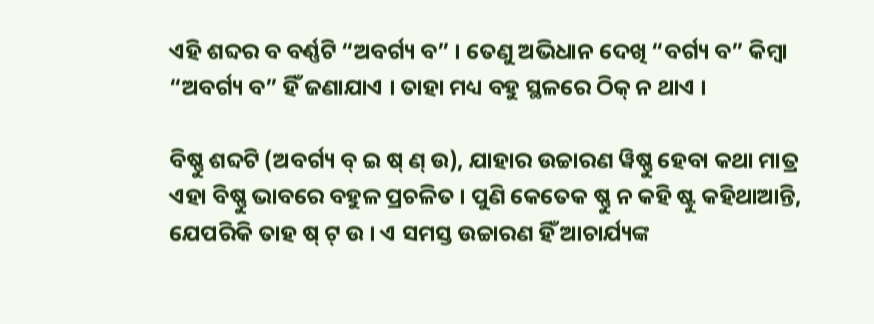ଏହି ଶବ୍ଦର ବ ବର୍ଣ୍ଣଟି “ଅବର୍ଗ୍ୟ ବ” । ତେଣୁ ଅଭିଧାନ ଦେଖି “ବର୍ଗ୍ୟ ବ” କିମ୍ୱା “ଅବର୍ଗ୍ୟ ବ” ହିଁ ଜଣାଯାଏ । ତାହା ମଧ୍ୟ ବହୁ ସ୍ଥଳରେ ଠିକ୍ ନ ଥାଏ ।

ବିଷ୍ଣୁ ଶବ୍ଦଟି (ଅବର୍ଗ୍ୟ ବ୍ ଇ ଷ୍ ଣ୍ ଉ), ଯାହାର ଉଚ୍ଚାରଣ ୱିଷ୍ଣୁ ହେବା କଥା ମାତ୍ର ଏହା ବିଷ୍ଣୁ ଭାବରେ ବହୁଳ ପ୍ରଚଳିତ । ପୁଣି କେତେକ ଷ୍ଣୁ ନ କହି ଷ୍ଟୁ କହିଥାଆନ୍ତି, ଯେପରିକି ତାହ ଷ୍ ଟ୍ ଉ । ଏ ସମସ୍ତ ଉଚ୍ଚାରଣ ହିଁ ଆଚାର୍ଯ୍ୟଙ୍କ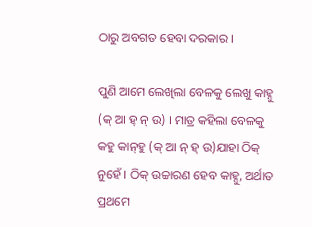ଠାରୁ ଅବଗତ ହେବା ଦରକାର ।

ପୁଣି ଆମେ ଲେଖିଲା ବେଳକୁ ଲେଖୁ କାହ୍ନୁ (କ୍ ଆ ହ୍ ନ୍ ଉ) । ମାତ୍ର କହିଲା ବେଳକୁ କହୁ କାନ୍‌ହୁ (କ୍ ଆ ନ୍ ହ୍ ଉ)ଯାହା ଠିକ୍ ନୁହେଁ । ଠିକ୍ ଉଚ୍ଚାରଣ ହେବ କାହ୍ନୁ, ଅର୍ଥାତ ପ୍ରଥମେ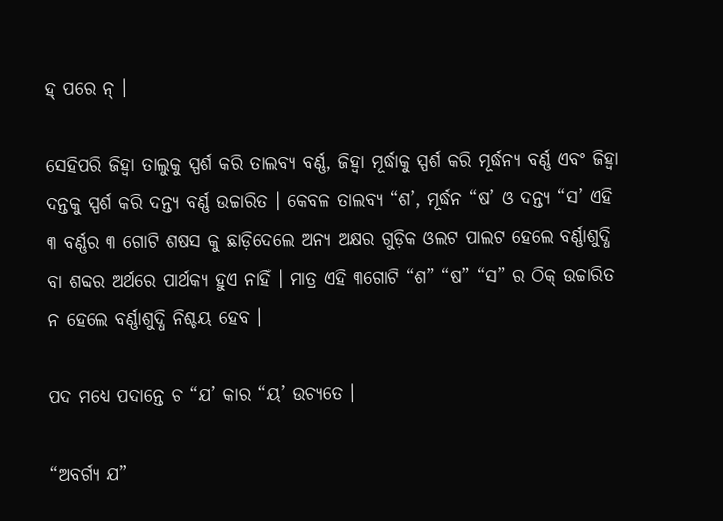ହ୍ ପରେ ନ୍ ।

ସେହିପରି ଜିହ୍ୱା ତାଲୁକୁ ସ୍ପର୍ଶ କରି ତାଲବ୍ୟ ବର୍ଣ୍ଣ, ଜିହ୍ୱା ମୂର୍ଦ୍ଧାକୁ ସ୍ପର୍ଶ କରି ମୂର୍ଦ୍ଧନ୍ୟ ବର୍ଣ୍ଣ ଏବଂ ଜିହ୍ୱା ଦନ୍ତକୁ ସ୍ପର୍ଶ କରି ଦନ୍ତ୍ୟ ବର୍ଣ୍ଣ ଉଚ୍ଚାରିତ । କେବଳ ତାଲବ୍ୟ “ଶ’, ମୂର୍ଦ୍ଧନ “ଷ’ ଓ ଦନ୍ତ୍ୟ “ସ’ ଏହି ୩ ବର୍ଣ୍ଣର ୩ ଗୋଟି ଶଷସ କୁ ଛାଡ଼ିଦେଲେ ଅନ୍ୟ ଅକ୍ଷର ଗୁଡ଼ିକ ଓଲଟ ପାଲଟ ହେଲେ ବର୍ଣ୍ଣାଶୁଦ୍ଧି ବା ଶବ୍ଦର ଅର୍ଥରେ ପାର୍ଥକ୍ୟ ହୁଏ ନାହିଁ । ମାତ୍ର ଏହି ୩ଗୋଟି “ଶ” “ଷ” “ସ” ର ଠିକ୍ ଉଚ୍ଚାରିତ ନ ହେଲେ ବର୍ଣ୍ଣାଶୁଦ୍ଧି ନିଶ୍ଚୟ ହେବ ।

ପଦ ମଧ୍ୟେ ପଦାନ୍ତେ ଚ “ଯ’ କାର “ୟ’ ଉଚ୍ୟତେ ।

“ଅବର୍ଗ୍ୟ ଯ”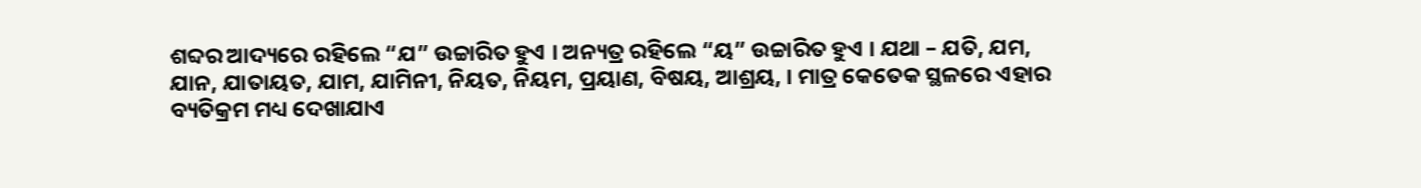ଶବ୍ଦର ଆଦ୍ୟରେ ରହିଲେ “ଯ” ଉଚ୍ଚାରିତ ହୁଏ । ଅନ୍ୟତ୍ର ରହିଲେ “ୟ” ଉଚ୍ଚାରିତ ହୁଏ । ଯଥା – ଯତି, ଯମ, ଯାନ, ଯାତାୟତ, ଯାମ, ଯାମିନୀ, ନିୟତ, ନିୟମ, ପ୍ରୟାଣ, ବିଷୟ, ଆଶ୍ରୟ, । ମାତ୍ର କେତେକ ସ୍ଥଳରେ ଏହାର ବ୍ୟତିକ୍ରମ ମଧ୍ୟ ଦେଖାଯାଏ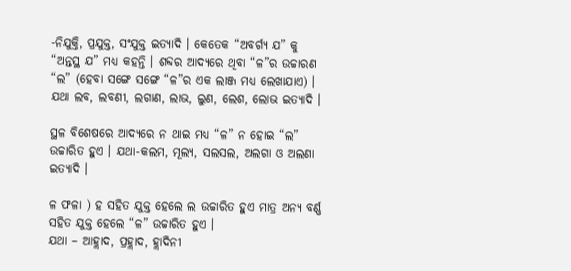-ନିଯୁକ୍ତି, ପ୍ରଯୁକ୍ତ, ସଂଯୁକ୍ତ ଇତ୍ୟାଦି । କେତେକ “ଅବର୍ଗ୍ୟ ଯ” କୁ “ଅନ୍ତସ୍ଥ ଯ” ମଧ୍ୟ କହନ୍ତି । ଶବ୍ଦର ଆଦ୍ୟରେ ଥିବା “ଳ”ର ଉଚ୍ଚାରଣ “ଲ” (ହେବା ସଙ୍ଗେ ସଙ୍ଗେ “ଳ”ର ଏକ ଲାଞ୍ଜ ମଧ୍ୟ ଲେଖାଯାଏ) । ଯଥା ଲବ, ଲବଣୀ, ଲଗାଣ, ଲାଭ, ଲୁଣ, ଲେଶ, ଲୋଭ ଇତ୍ୟାଦି ।

ସ୍ଥଳ ବିଶେଷରେ ଆଦ୍ୟରେ ନ ଥାଇ ମଧ୍ୟ “ଳ” ନ ହୋଇ “ଲ” ଉଚ୍ଚାରିତ ହୁଏ । ଯଥା-କଲମ, ମୂଲ୍ୟ, ସଲସଲ, ଅଲଗା ଓ ଅଲଣା ଇତ୍ୟାଦି ।

ଳ ଫଳା ) ହ ସହିତ ଯୁକ୍ତ ହେଲେ ଲ ଉଚ୍ଚାରିତ ହୁଏ ମାତ୍ର ଅନ୍ୟ ବର୍ଣ୍ଣ ସହିତ ଯୁକ୍ତ ହେଲେ “ଳ” ଉଚ୍ଚାରିତ ହୁଏ ।
ଯଥା – ଆହ୍ଲାଦ, ପ୍ରହ୍ଲାଦ, ହ୍ଲାଦିନୀ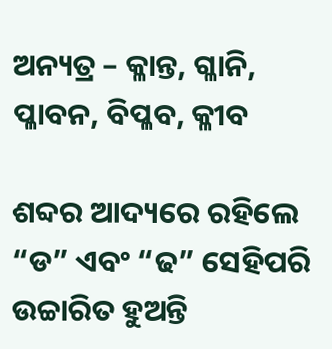ଅନ୍ୟତ୍ର – କ୍ଳାନ୍ତ, ଗ୍ଳାନି, ପ୍ଳାବନ, ବିପ୍ଳବ, କ୍ଳୀବ

ଶବ୍ଦର ଆଦ୍ୟରେ ରହିଲେ “ଡ” ଏବଂ “ଢ” ସେହିପରି ଉଚ୍ଚାରିତ ହୁଅନ୍ତି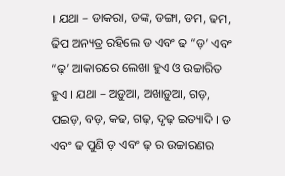। ଯଥା – ଡାକରା, ଡଙ୍କ, ଡଙ୍ଗା, ଡମ, ଢମ, ଢିପ ଅନ୍ୟତ୍ର ରହିଲେ ଡ ଏବଂ ଢ “ଡ଼’ ଏବଂ “ଢ଼’ ଆକାରରେ ଲେଖା ହୁଏ ଓ ଉଚ୍ଚାରିତ ହୁଏ । ଯଥା – ଅଡ଼ୁଆ, ଅଖାଡ଼ୁଆ, ଗଡ଼, ପଇଡ଼, ବଡ଼, କଢ, ଗଢ଼, ଦୃଢ଼ ଇତ୍ୟାଦି । ଡ ଏବଂ ଢ ପୁଣି ଡ଼ ଏବଂ ଢ଼ ର ଉଚ୍ଚାରଣର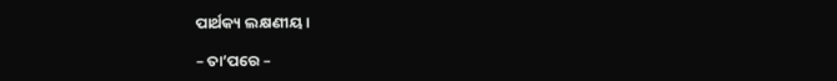ପାର୍ଥକ୍ୟ ଲକ୍ଷଣୀୟ ।

– ତା’ପରେ –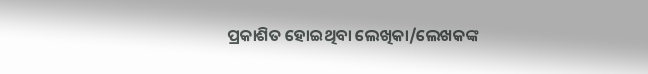ପ୍ରକାଶିତ ହୋଇଥିବା ଲେଖିକା/ଲେଖକଙ୍କ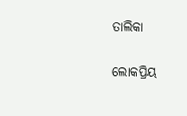ତାଲିକା

ଲୋକପ୍ରିୟ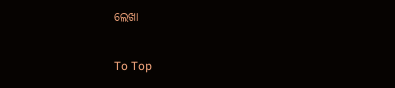ଲେଖା

To Top